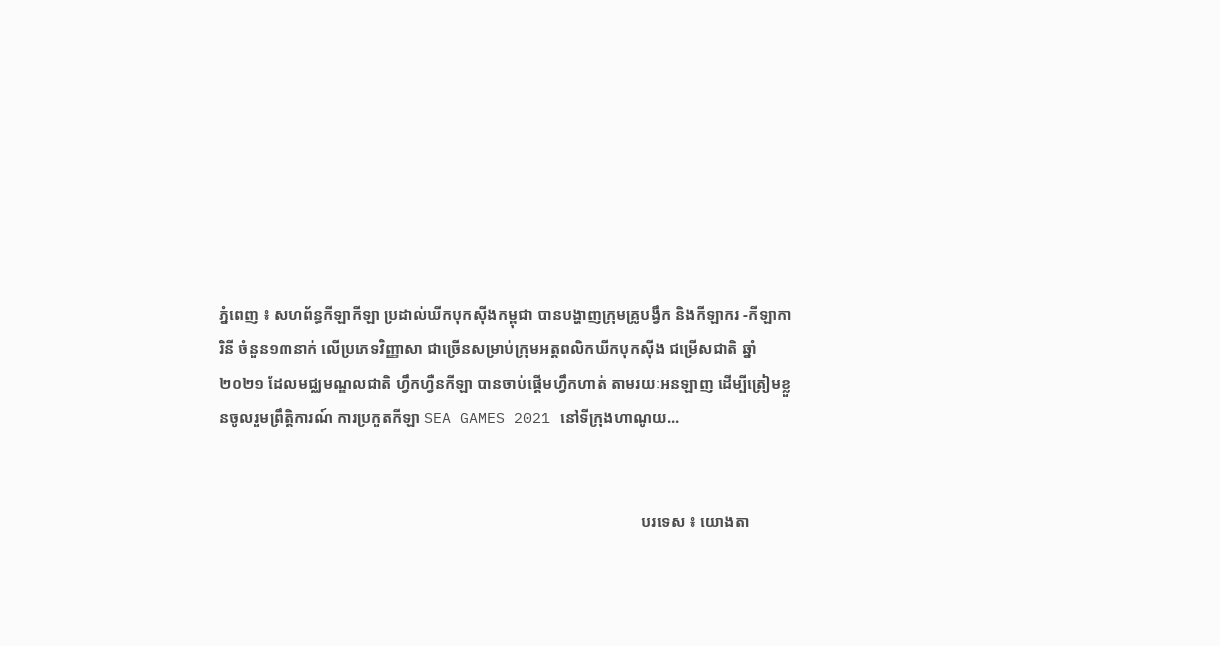ភ្នំពេញ ៖ សហព័ន្ធកីឡាកីឡា ប្រដាល់ឃីកបុកស៊ីងកម្ពុជា បានបង្ហាញក្រុមគ្រូបង្វឹក និងកីឡាករ -កីឡាការិនី ចំនួន១៣នាក់ លើប្រភេទវិញ្ញាសា ជាច្រើនសម្រាប់ក្រុមអត្តពលិកឃីកបុកស៊ីង ជម្រើសជាតិ ឆ្នាំ២០២១ ដែលមជ្ឈមណ្ឌលជាតិ ហ្វឹកហ្វឺនកីឡា បានចាប់ផ្តើមហ្វឹកហាត់ តាមរយៈអនឡាញ ដើម្បីត្រៀមខ្លួនចូលរួមព្រឹត្តិការណ៍ ការប្រកួតកីឡា SEA GAMES 2021 នៅទីក្រុងហាណូយ...


                                                                                                            បរទេស ៖ យោងតា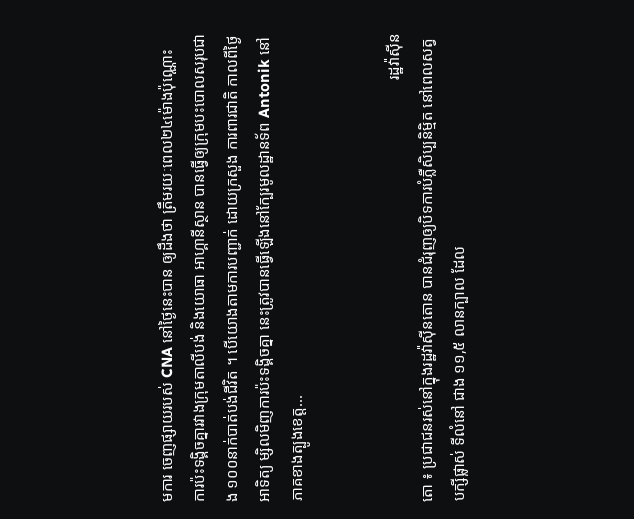មការ ចេញផ្សាយរបស់ CNA នៅថ្ងៃនេះបាន ឲ្យដឹងថា ត្រឹមរយៈពេល២៤ម៉ោងប៉ុណ្ណោះ ការប៉ះទង្គិចគ្នារវាងក្រុមតាលីបង់ និងយោធា អាហ្គានីស្ថាន បានធ្វើឲ្យក្រុមបះបោលសរុបជាង ១០០នាក់បាត់បង់ជីវិត ។ បើយោងតាមការបញ្ជាក់ ដោយក្រសួង ការពារជាតិ កាលពីថ្ងៃអាទិត្យ ម្សិលមិញការប៉ះទង្គិចគ្នា នេះត្រូវបានធ្វើឡើងនៅក្បែរមូលដ្ឋានទ័ព Antonik នៅភាគខាងត្បូងខេត្ត...


                                                                                                            រដ្ឋវ៉ាស៊ីនតោ ៖ ប្រជាជនរស់នៅក្នុងរដ្ឋវ៉ាស៊ីនតោន បានជំរុញឲ្យបិទការបំភ្លឺសិប្បនិម្មិត នៅពេលសត្វបក្សីផ្លាស់ ទីលំនៅ ជាង ១១,៥ លានក្បាល ដែល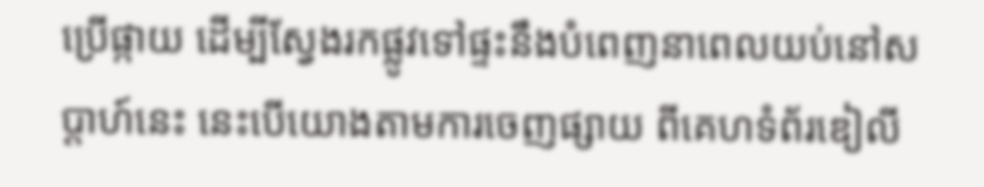ប្រើផ្កាយ ដើម្បីស្វែងរកផ្លូវទៅផ្ទះនឹងបំពេញនាពេលយប់នៅសប្តាហ៍នេះ នេះបើយោងតាមការចេញផ្សាយ ពីគេហទំព័រឌៀលី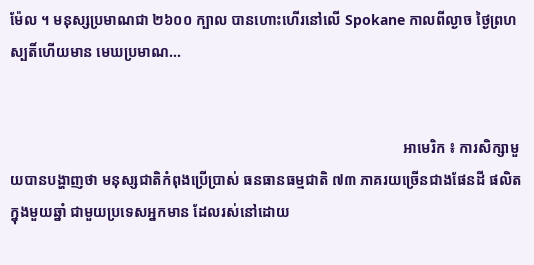ម៉ែល ។ មនុស្សប្រមាណជា ២៦០០ ក្បាល បានហោះហើរនៅលើ Spokane កាលពីល្ងាច ថ្ងៃព្រហស្បតិ៍ហើយមាន មេឃប្រមាណ...


                                                                                                            អាមេរិក ៖ ការសិក្សាមួយបានបង្ហាញថា មនុស្សជាតិកំពុងប្រើប្រាស់ ធនធានធម្មជាតិ ៧៣ ភាគរយច្រើនជាងផែនដី ផលិតក្នុងមួយឆ្នាំ ជាមួយប្រទេសអ្នកមាន ដែលរស់នៅដោយ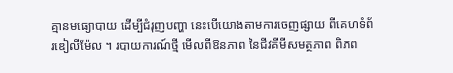គ្មានមធ្យោបាយ ដើម្បីជំរុញបញ្ហា នេះបើយោងតាមការចេញផ្សាយ ពីគេហទំព័រឌៀលីម៉ែល ។ របាយការណ៍ថ្មី មើលពីឱនភាព នៃជីវគីមីសមត្ថភាព ពិភព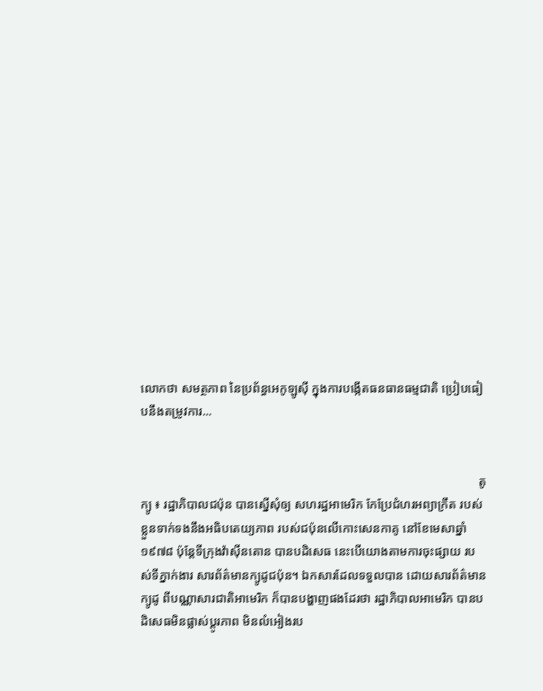លោកថា សមត្ថភាព នៃប្រព័ន្ធអេកូឡូស៊ី ក្នុងការបង្កើតធនធានធម្មជាតិ ប្រៀបធៀបនឹងតម្រូវការ...


                                                                                                            តូក្យូ ៖ រដ្ឋាភិបាលជប៉ុន បានស្នើសុំឲ្យ សហរដ្ឋអាមេរិក កែប្រែជំហរអព្យាក្រឹត របស់ខ្លួនទាក់ទងនឹងអធិបតេយ្យភាព របស់ជប៉ុនលើកោះសេនកាគូ នៅខែមេសាឆ្នាំ១៩៧៨ ប៉ុន្តែទីក្រុងវ៉ាស៊ីនតោន បានបដិសេធ នេះបើយោងតាមការចុះផ្សាយ របស់ទីភ្នាក់ងារ សារព័ត៌មានក្យូដូជប៉ុន។ ឯកសារដែលទទួលបាន ដោយសារព័ត៌មានក្យូដូ ពីបណ្ណាសារជាតិអាមេរិក ក៏បានបង្ហាញផងដែរថា រដ្ឋាភិបាលអាមេរិក បានបដិសេធមិនផ្លាស់ប្តូរភាព មិនលំអៀងរប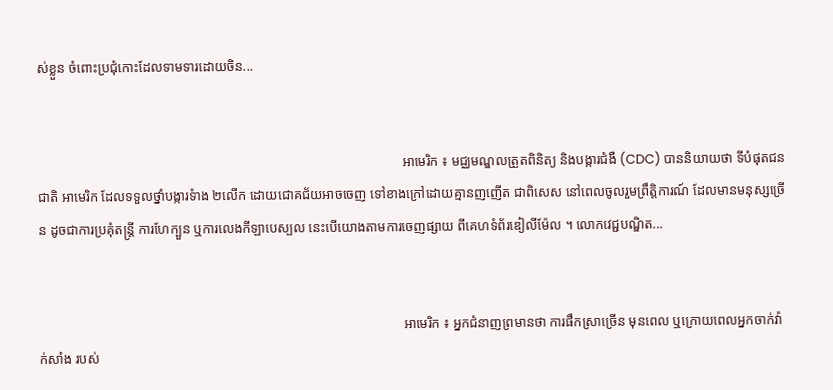ស់ខ្លួន ចំពោះប្រជុំកោះដែលទាមទារដោយចិន...


                                                                                                            អាមេរិក ៖ មជ្ឈមណ្ឌលត្រួតពិនិត្យ និងបង្ការជំងឺ (CDC) បាននិយាយថា ទីបំផុតជនជាតិ អាមេរិក ដែលទទួលថ្នាំបង្ការទំាង ២លើក ដោយជោគជ័យអាចចេញ ទៅខាងក្រៅដោយគ្មានញញើត ជាពិសេស នៅពេលចូលរួមព្រឹត្តិការណ៍ ដែលមានមនុស្សច្រើន ដូចជាការប្រគុំតន្រ្តី ការហែក្បួន ឬការលេងកីឡាបេស្បល នេះបើយោងតាមការចេញផ្សាយ ពីគេហទំព័រឌៀលីម៉ែល ។ លោកវេជ្ជបណ្ឌិត...


                                                                                                            អាមេរិក ៖ អ្នកជំនាញព្រមានថា ការផឹកស្រាច្រើន មុនពេល ឬក្រោយពេលអ្នកចាក់វ៉ាក់សាំង របស់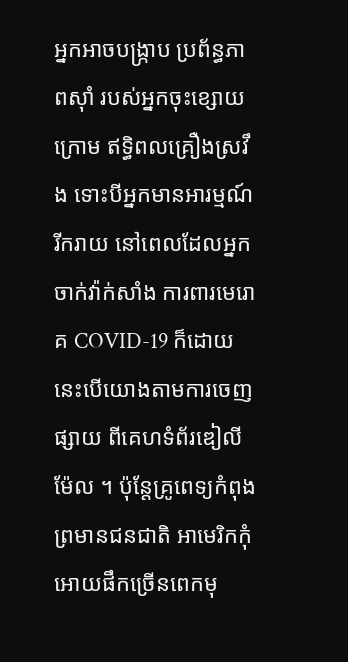អ្នកអាចបង្ក្រាប ប្រព័ន្ធភាពស៊ាំ របស់អ្នកចុះខ្សោយក្រោម ឥទ្ធិពលគ្រឿងស្រវឹង ទោះបីអ្នកមានអារម្មណ៍រីករាយ នៅពេលដែលអ្នកចាក់វ៉ាក់សាំង ការពារមេរោគ COVID-19 ក៏ដោយនេះបើយោងតាមការចេញផ្សាយ ពីគេហទំព័រឌៀលីម៉ែល ។ ប៉ុន្តែគ្រូពេទ្យកំពុងព្រមានជនជាតិ អាមេរិកកុំអោយផឹកច្រើនពេកមុ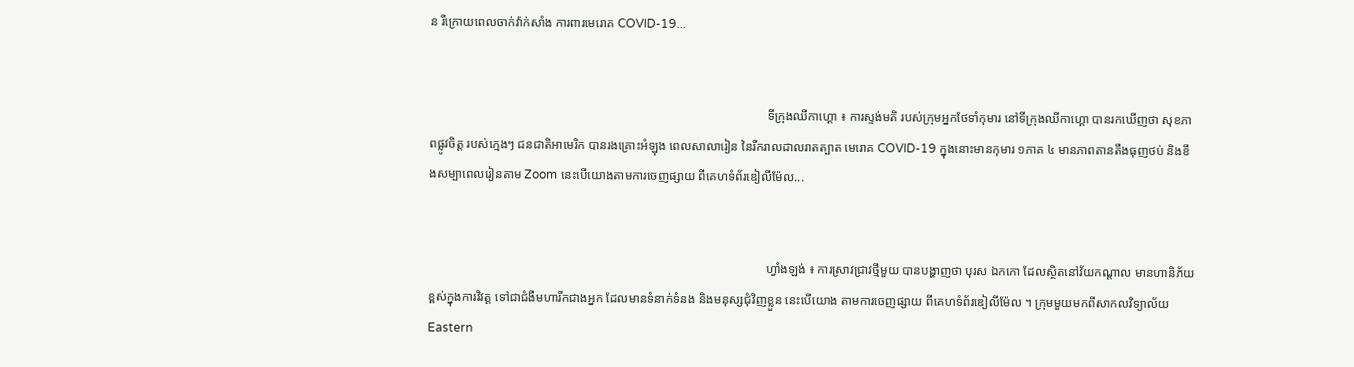ន រឺក្រោយពេលចាក់វ៉ាក់សាំង ការពារមេរោគ COVID-19...


                                                                                                            ទីក្រុងឈីកាហ្គោ ៖ ការស្ទង់មតិ របស់ក្រុមអ្នកថែទាំកុមារ នៅទីក្រុងឈីកាហ្គោ បានរកឃើញថា សុខភាពផ្លូវចិត្ត របស់ក្មេងៗ ជនជាតិអាមេរិក បានរងគ្រោះអំឡុង ពេលសាលារៀន នៃរីករាលដាលរាតត្បាត មេរោគ COVID-19 ក្នុងនោះមានកុមារ ១ភាគ ៤ មានភាពតានតឹងធុញថប់ និងខឹងសម្បាពេលរៀនតាម Zoom នេះបើយោងតាមការចេញផ្សាយ ពីគេហទំព័រឌៀលីម៉ែល...


                                                                                                            ហ្វាំងឡង់ ៖ ការស្រាវជ្រាវថ្មីមួយ បានបង្ហាញថា បុរស ឯកកោ ដែលស្ថិតនៅវ័យកណ្តាល មានហានិភ័យខ្ពស់ក្នុងការវិវត្ត ទៅជាជំងឺមហារីកជាងអ្នក ដែលមានទំនាក់ទំនង និងមនុស្សជុំវិញខ្លួន នេះបើយោង តាមការចេញផ្សាយ ពីគេហទំព័រឌៀលីម៉ែល ។ ក្រុមមួយមកពីសាកលវិទ្យាល័យ Eastern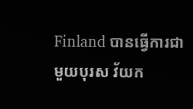Finland បានធ្វើការជាមួយបុរស វ័យក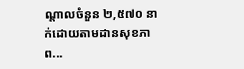ណ្តាលចំនួន ២,៥៧០ នាក់ដោយតាមដានសុខភាព...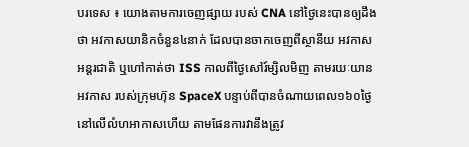បរទេស ៖ យោងតាមការចេញផ្សាយ របស់ CNA នៅថ្ងៃនេះបានឲ្យដឹងថា អវកាសយានិកចំនួន៤នាក់ ដែលបានចាកចេញពីស្ថានីយ អវកាសអន្តរជាតិ ឬហៅកាត់ថា ISS កាលពីថ្ងៃសៅរ៍ម្សិលមិញ តាមរយៈយានអវកាស របស់ក្រុមហ៊ុន SpaceX បន្ទាប់ពីបានចំណាយពេល១៦០ថ្ងៃ នៅលើលំហអាកាសហើយ តាមផែនការវានឹងត្រូវ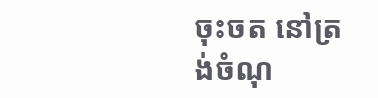ចុះចត នៅត្រង់ចំណុ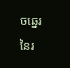ចឆ្នេរ នៃរ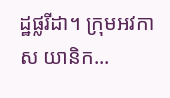ដ្ឋផ្លរីដា។ ក្រុមអវកាស យានិក...